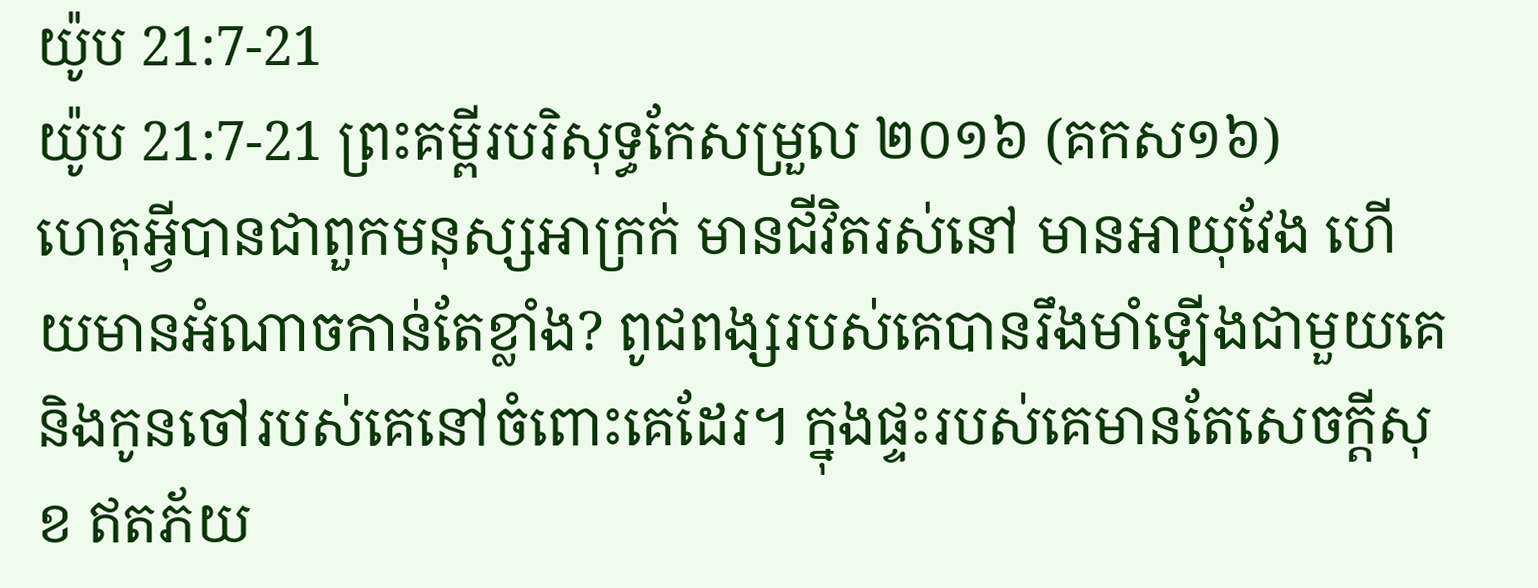យ៉ូប 21:7-21
យ៉ូប 21:7-21 ព្រះគម្ពីរបរិសុទ្ធកែសម្រួល ២០១៦ (គកស១៦)
ហេតុអ្វីបានជាពួកមនុស្សអាក្រក់ មានជីវិតរស់នៅ មានអាយុវែង ហើយមានអំណាចកាន់តែខ្លាំង? ពូជពង្សរបស់គេបានរឹងមាំឡើងជាមួយគេ និងកូនចៅរបស់គេនៅចំពោះគេដែរ។ ក្នុងផ្ទះរបស់គេមានតែសេចក្ដីសុខ ឥតភ័យ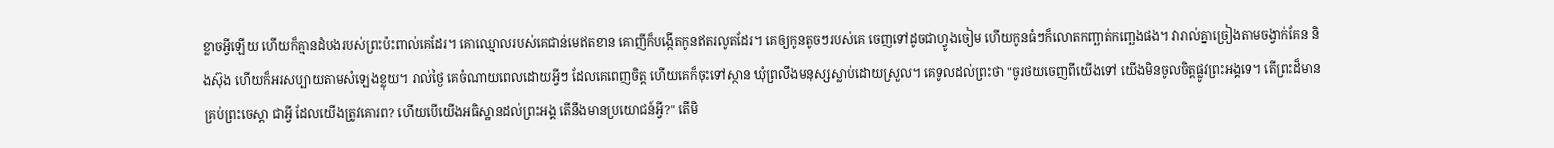ខ្លាចអ្វីឡើយ ហើយក៏គ្មានដំបងរបស់ព្រះប៉ះពាល់គេដែរ។ គោឈ្មោលរបស់គេជាន់មេឥតខាន គោញីក៏បង្កើតកូនឥតរលូតដែរ។ គេឲ្យកូនតូចៗរបស់គេ ចេញទៅដូចជាហ្វូងចៀម ហើយកូនធំៗក៏លោតកញ្ឆាត់កញ្ឆេងផង។ វារាល់គ្នាច្រៀងតាមចង្វាក់គែន និងស៊ុង ហើយក៏អរសប្បាយតាមសំឡេងខ្លុយ។ រាល់ថ្ងៃ គេចំណាយពេលដោយអ្វីៗ ដែលគេពេញចិត្ត ហើយគេក៏ចុះទៅស្ថាន ឃុំព្រលឹងមនុស្សស្លាប់ដោយស្រួល។ គេទូលដល់ព្រះថា "ចូរថយចេញពីយើងទៅ យើងមិនចូលចិត្តផ្លូវព្រះអង្គទេ។ តើព្រះដ៏មានគ្រប់ព្រះចេស្តា ជាអ្វី ដែលយើងត្រូវគោរព? ហើយបើយើងអធិស្ឋានដល់ព្រះអង្គ តើនឹងមានប្រយោជន៍អ្វី?" តើមិ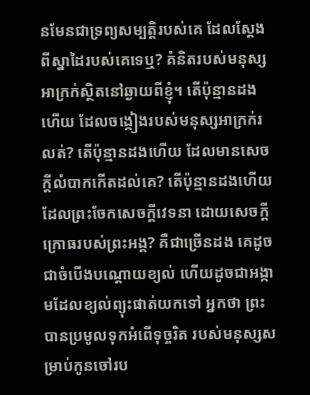នមែនជាទ្រព្យសម្បត្តិរបស់គេ ដែលស្ដែងពីស្នាដៃរបស់គេទេឬ? គំនិតរបស់មនុស្សអាក្រក់ស្ថិតនៅឆ្ងាយពីខ្ញុំ។ តើប៉ុន្មានដងហើយ ដែលចង្កៀងរបស់មនុស្សអាក្រក់រលត់? តើប៉ុន្មានដងហើយ ដែលមានសេចក្ដីលំបាកកើតដល់គេ? តើប៉ុន្មានដងហើយ ដែលព្រះចែកសេចក្ដីវេទនា ដោយសេចក្ដីក្រោធរបស់ព្រះអង្គ? គឺជាច្រើនដង គេដូចជាចំបើងបណ្តោយខ្យល់ ហើយដូចជាអង្កាមដែលខ្យល់ព្យុះផាត់យកទៅ អ្នកថា ព្រះបានប្រមូលទុកអំពើទុច្ចរិត របស់មនុស្សសម្រាប់កូនចៅរប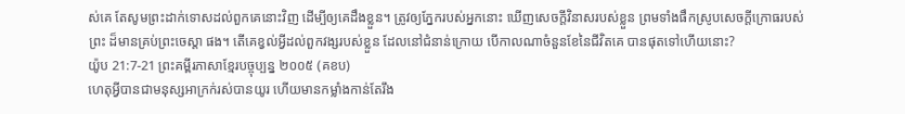ស់គេ តែសូមព្រះដាក់ទោសដល់ពួកគេនោះវិញ ដើម្បីឲ្យគេដឹងខ្លួន។ ត្រូវឲ្យភ្នែករបស់អ្នកនោះ ឃើញសេចក្ដីវិនាសរបស់ខ្លួន ព្រមទាំងផឹកស្រូបសេចក្ដីក្រោធរបស់ព្រះ ដ៏មានគ្រប់ព្រះចេស្តា ផង។ តើគេខ្វល់អ្វីដល់ពួកវង្សរបស់ខ្លួន ដែលនៅជំនាន់ក្រោយ បើកាលណាចំនួនខែនៃជីវិតគេ បានផុតទៅហើយនោះ?
យ៉ូប 21:7-21 ព្រះគម្ពីរភាសាខ្មែរបច្ចុប្បន្ន ២០០៥ (គខប)
ហេតុអ្វីបានជាមនុស្សអាក្រក់រស់បានយូរ ហើយមានកម្លាំងកាន់តែរឹង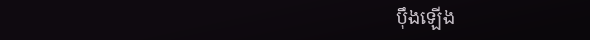ប៉ឹងឡើង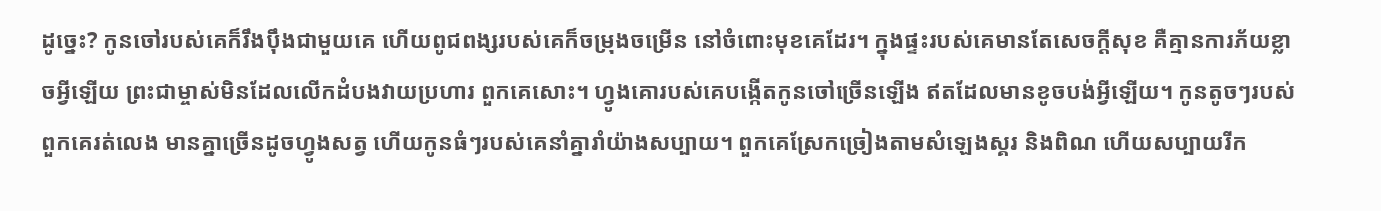ដូច្នេះ? កូនចៅរបស់គេក៏រឹងប៉ឹងជាមួយគេ ហើយពូជពង្សរបស់គេក៏ចម្រុងចម្រើន នៅចំពោះមុខគេដែរ។ ក្នុងផ្ទះរបស់គេមានតែសេចក្ដីសុខ គឺគ្មានការភ័យខ្លាចអ្វីឡើយ ព្រះជាម្ចាស់មិនដែលលើកដំបងវាយប្រហារ ពួកគេសោះ។ ហ្វូងគោរបស់គេបង្កើតកូនចៅច្រើនឡើង ឥតដែលមានខូចបង់អ្វីឡើយ។ កូនតូចៗរបស់ពួកគេរត់លេង មានគ្នាច្រើនដូចហ្វូងសត្វ ហើយកូនធំៗរបស់គេនាំគ្នារាំយ៉ាងសប្បាយ។ ពួកគេស្រែកច្រៀងតាមសំឡេងស្គរ និងពិណ ហើយសប្បាយរីក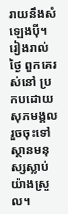រាយនឹងសំឡេងប៉ី។ រៀងរាល់ថ្ងៃ ពួកគេរស់នៅ ប្រកបដោយសុភមង្គល រួចចុះទៅស្ថានមនុស្សស្លាប់យ៉ាងស្រួល។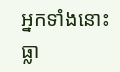អ្នកទាំងនោះធ្លា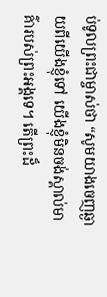ប់ទូលព្រះជាម្ចាស់ថា “សូមយាងចេញឆ្ងាយពីយើងខ្ញុំទៅ យើងខ្ញុំមិនចង់ស្គាល់មាគ៌ារបស់ព្រះអង្គទេ។ តើព្រះដ៏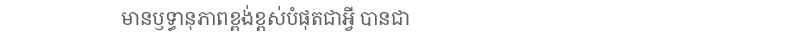មានឫទ្ធានុភាពខ្ពង់ខ្ពស់បំផុតជាអ្វី បានជា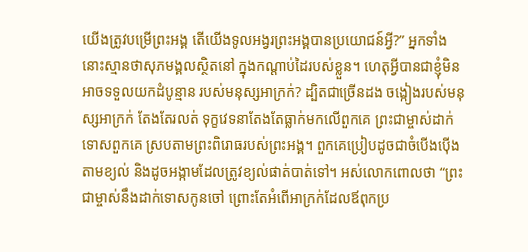យើងត្រូវបម្រើព្រះអង្គ តើយើងទូលអង្វរព្រះអង្គបានប្រយោជន៍អ្វី?” អ្នកទាំងនោះស្មានថាសុភមង្គលស្ថិតនៅ ក្នុងកណ្ដាប់ដៃរបស់ខ្លួន។ ហេតុអ្វីបានជាខ្ញុំមិនអាចទទួលយកដំបូន្មាន របស់មនុស្សអាក្រក់? ដ្បិតជាច្រើនដង ចង្កៀងរបស់មនុស្សអាក្រក់ តែងតែរលត់ ទុក្ខវេទនាតែងតែធ្លាក់មកលើពួកគេ ព្រះជាម្ចាស់ដាក់ទោសពួកគេ ស្របតាមព្រះពិរោធរបស់ព្រះអង្គ។ ពួកគេប្រៀបដូចជាចំបើងប៉ើងតាមខ្យល់ និងដូចអង្កាមដែលត្រូវខ្យល់ផាត់បាត់ទៅ។ អស់លោកពោលថា “ព្រះជាម្ចាស់នឹងដាក់ទោសកូនចៅ ព្រោះតែអំពើអាក្រក់ដែលឪពុកប្រ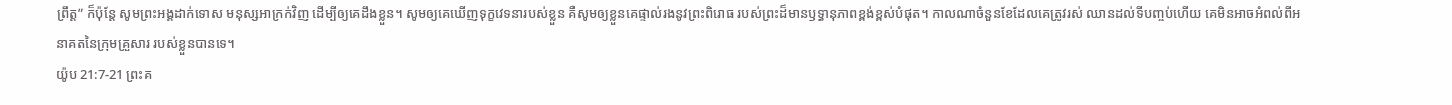ព្រឹត្ត” ក៏ប៉ុន្តែ សូមព្រះអង្គដាក់ទោស មនុស្សអាក្រក់វិញ ដើម្បីឲ្យគេដឹងខ្លួន។ សូមឲ្យគេឃើញទុក្ខវេទនារបស់ខ្លួន គឺសូមឲ្យខ្លួនគេផ្ទាល់រងនូវព្រះពិរោធ របស់ព្រះដ៏មានឫទ្ធានុភាពខ្ពង់ខ្ពស់បំផុត។ កាលណាចំនួនខែដែលគេត្រូវរស់ ឈានដល់ទីបញ្ចប់ហើយ គេមិនអាចអំពល់ពីអនាគតនៃក្រុមគ្រួសារ របស់ខ្លួនបានទេ។
យ៉ូប 21:7-21 ព្រះគ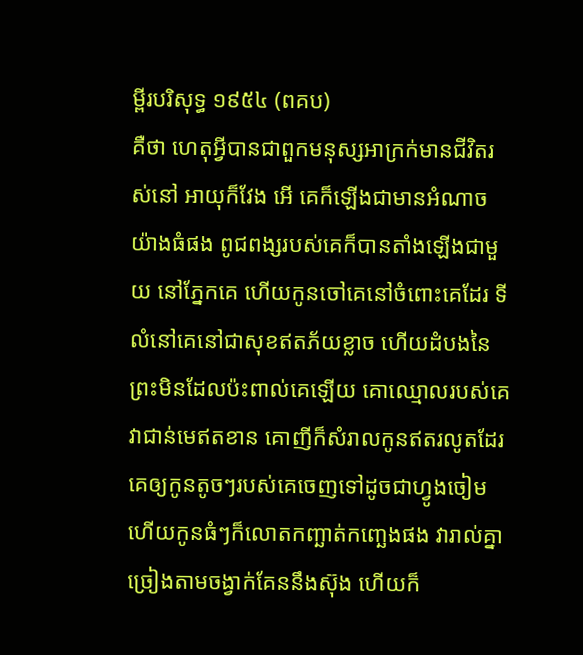ម្ពីរបរិសុទ្ធ ១៩៥៤ (ពគប)
គឺថា ហេតុអ្វីបានជាពួកមនុស្សអាក្រក់មានជីវិតរស់នៅ អាយុក៏វែង អើ គេក៏ឡើងជាមានអំណាចយ៉ាងធំផង ពូជពង្សរបស់គេក៏បានតាំងឡើងជាមួយ នៅភ្នែកគេ ហើយកូនចៅគេនៅចំពោះគេដែរ ទីលំនៅគេនៅជាសុខឥតភ័យខ្លាច ហើយដំបងនៃព្រះមិនដែលប៉ះពាល់គេឡើយ គោឈ្មោលរបស់គេវាជាន់មេឥតខាន គោញីក៏សំរាលកូនឥតរលូតដែរ គេឲ្យកូនតូចៗរបស់គេចេញទៅដូចជាហ្វូងចៀម ហើយកូនធំៗក៏លោតកញ្ឆាត់កញ្ឆេងផង វារាល់គ្នាច្រៀងតាមចង្វាក់គែននឹងស៊ុង ហើយក៏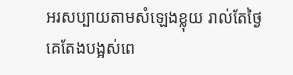អរសប្បាយតាមសំឡេងខ្លុយ រាល់តែថ្ងៃគេតែងបង្អស់ពេ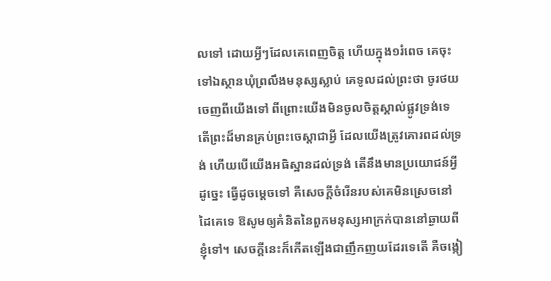លទៅ ដោយអ្វីៗដែលគេពេញចិត្ត ហើយក្នុង១រំពេច គេចុះទៅឯស្ថានឃុំព្រលឹងមនុស្សស្លាប់ គេទូលដល់ព្រះថា ចូរថយចេញពីយើងទៅ ពីព្រោះយើងមិនចូលចិត្តស្គាល់ផ្លូវទ្រង់ទេ តើព្រះដ៏មានគ្រប់ព្រះចេស្តាជាអ្វី ដែលយើងត្រូវគោរពដល់ទ្រង់ ហើយបើយើងអធិស្ឋានដល់ទ្រង់ តើនឹងមានប្រយោជន៍អ្វី ដូច្នេះ ធ្វើដូចម្តេចទៅ គឺសេចក្ដីចំរើនរបស់គេមិនស្រេចនៅដៃគេទេ ឱសូមឲ្យគំនិតនៃពួកមនុស្សអាក្រក់បាននៅឆ្ងាយពីខ្ញុំទៅ។ សេចក្ដីនេះក៏កើតឡើងជាញឹកញយដែរទេតើ គឺចង្កៀ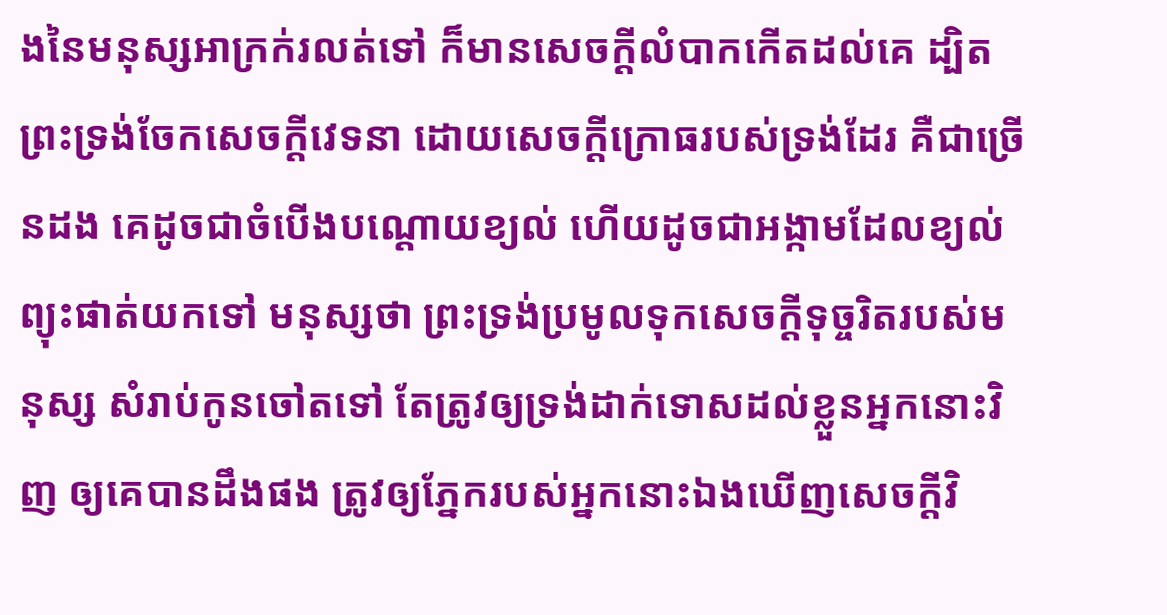ងនៃមនុស្សអាក្រក់រលត់ទៅ ក៏មានសេចក្ដីលំបាកកើតដល់គេ ដ្បិតព្រះទ្រង់ចែកសេចក្ដីវេទនា ដោយសេចក្ដីក្រោធរបស់ទ្រង់ដែរ គឺជាច្រើនដង គេដូចជាចំបើងបណ្តោយខ្យល់ ហើយដូចជាអង្កាមដែលខ្យល់ព្យុះផាត់យកទៅ មនុស្សថា ព្រះទ្រង់ប្រមូលទុកសេចក្ដីទុច្ចរិតរបស់មនុស្ស សំរាប់កូនចៅតទៅ តែត្រូវឲ្យទ្រង់ដាក់ទោសដល់ខ្លួនអ្នកនោះវិញ ឲ្យគេបានដឹងផង ត្រូវឲ្យភ្នែករបស់អ្នកនោះឯងឃើញសេចក្ដីវិ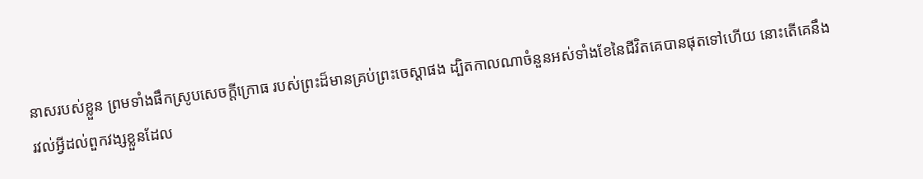នាសរបស់ខ្លួន ព្រមទាំងផឹកស្រូបសេចក្ដីក្រោធ របស់ព្រះដ៏មានគ្រប់ព្រះចេស្តាផង ដ្បិតកាលណាចំនួនអស់ទាំងខែនៃជីវិតគេបានផុតទៅហើយ នោះតើគេនឹងរវល់អ្វីដល់ពួកវង្សខ្លួនដែល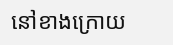នៅខាងក្រោយ